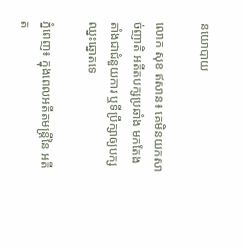នយោបាយ

លោក សុខ ឥសាន៖ គេមិនយកសាច់ញាតិ អតីតបក្សប្រឆាំង មកតែងតាំងជាជំនួយការ ឬទីប្រឹក្សាឲ្យបក្សឈ្នះឆ្នោតទេ

ភ្នំពេញ៖ ក្នុងពេលអតីតមន្រ្តីនៃ អតីត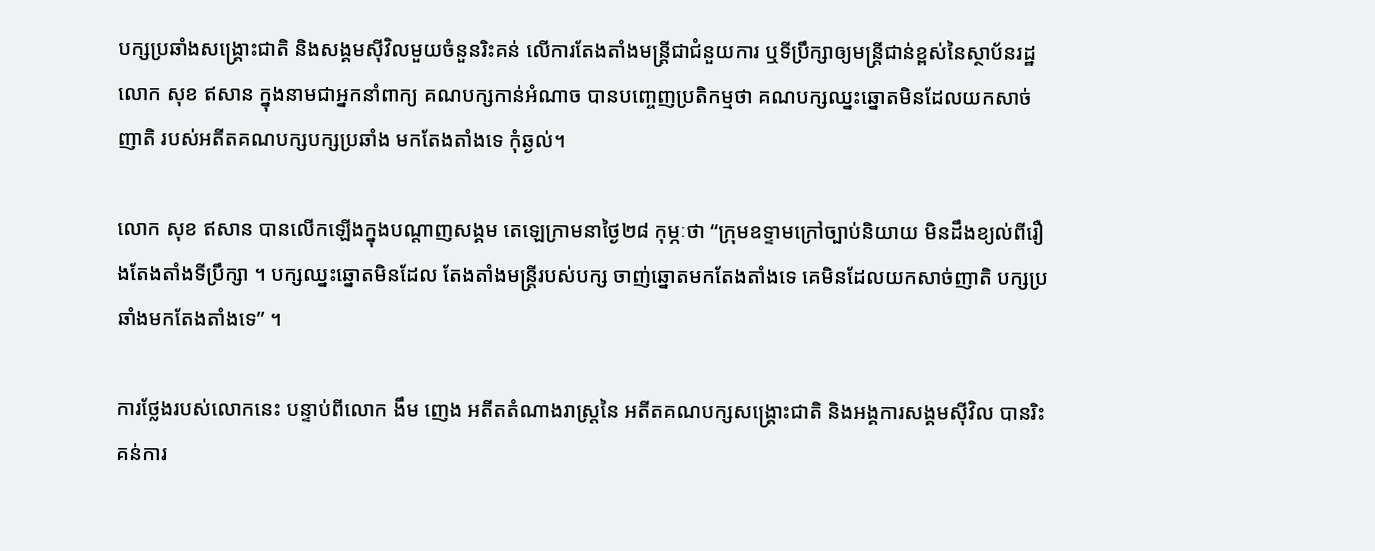បក្សប្រឆាំងសង្រ្គោះជាតិ និងសង្គមស៊ីវិលមួយចំនួនរិះគន់ លើការតែងតាំងមន្រ្តីជាជំនួយការ ឬទីប្រឹក្សាឲ្យមន្រ្តីជាន់ខ្ពស់នៃស្ថាប័នរដ្ឋ លោក សុខ ឥសាន ក្នុងនាមជាអ្នកនាំពាក្យ គណបក្សកាន់អំណាច បានបញ្ចេញប្រតិកម្មថា គណបក្សឈ្នះឆ្នោតមិនដែលយកសាច់ញាតិ របស់អតីតគណបក្សបក្សប្រឆាំង មកតែងតាំងទេ កុំឆ្ងល់។

លោក សុខ ឥសាន បានលើកឡើងក្នុងបណ្តាញសង្គម តេឡេក្រាមនាថ្ងៃ២៨ កុម្ភៈថា “ក្រុមឧទ្ទាមក្រៅច្បាប់និយាយ មិនដឹងខ្យល់ពីរឿងតែងតាំងទីប្រឹក្សា ។ បក្សឈ្នះឆ្នោតមិនដែល តែងតាំងមន្រ្តីរបស់បក្ស ចាញ់ឆ្នោតមកតែងតាំងទេ គេមិនដែលយកសាច់ញាតិ បក្សប្រឆាំងមកតែងតាំងទេ” ។

ការថ្លែងរបស់លោកនេះ បន្ទាប់ពីលោក ងឹម ញេង អតីតតំណាងរាស្ត្រនៃ អតីតគណបក្សសង្គ្រោះជាតិ និងអង្គការសង្គមស៊ីវិល បានរិះគន់ការ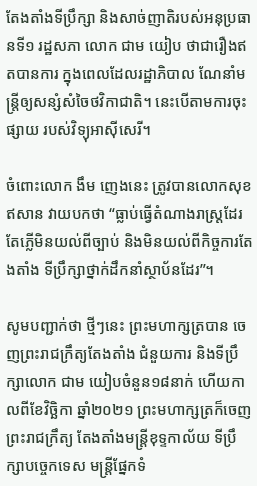តែងតាំងទីប្រឹក្សា និងសាច់ញាតិរបស់អនុប្រធានទី១ រដ្ឋសភា លោក ជាម យៀប ថាជារឿងឥតបានការ ក្នុងពេលដែលរដ្ឋាភិបាល ណែនាំមន្ត្រីឲ្យសន្សំសំចៃថវិកាជាតិ។ នេះបើតាមការចុះផ្សាយ របស់វិទ្យុអាស៊ីសេរី។

ចំពោះលោក ងឹម ញេងនេះ ត្រូវបានលោកសុខ ឥសាន វាយបកថា “ធ្លាប់ធ្វើតំណាងរាស្ត្រដែរ តែភ្លើមិនយល់ពីច្បាប់ និងមិនយល់ពីកិច្ចការតែងតាំង ទីប្រឹក្សាថ្នាក់ដឹកនាំស្ថាប័នដែរ”។

សូមបញ្ជាក់ថា ថ្មីៗនេះ ព្រះមហាក្សត្របាន ចេញព្រះរាជក្រឹត្យតែងតាំង ជំនួយការ និងទីប្រឹក្សាលោក ជាម យៀបចំនួន១៨នាក់ ហើយកាលពីខែវិច្ឆិកា ឆ្នាំ២០២១ ព្រះមហាក្សត្រក៏ចេញព្រះរាជក្រឹត្យ តែងតាំងមន្ត្រីខុទ្ទកាល័យ ទីប្រឹក្សាបច្ចេកទេស មន្ត្រីផ្នែកទំ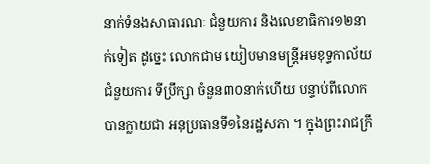នាក់ទំនងសាធារណៈ ជំនួយការ និងលេខាធិការ១២នាក់ទៀត ដូច្នេះ លោកជាម យៀបមានមន្ត្រីអមខុទ្ទកាល័យ ជំនួយការ ទីប្រឹក្សា ចំនួន៣០នាក់ហើយ បន្ទាប់ពីលោកបានក្លាយជា អនុប្រធានទី១នៃរដ្ឋសភា ។ ក្នុងព្រះរាជក្រឹ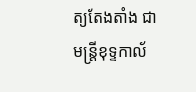ត្យតែងតាំង ជាមន្រ្តីខុទ្ទកាល័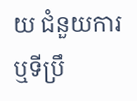យ ជំនួយការ ឬទីប្រឹ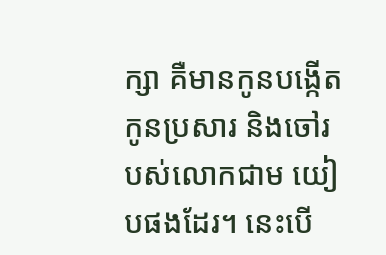ក្សា គឺមានកូនបង្កើត កូនប្រសារ និងចៅរបស់លោកជាម យៀបផងដែរ។ នេះបើ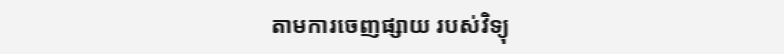តាមការចេញផ្សាយ របស់វិទ្យុ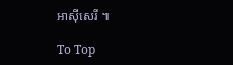អាស៊ីសេរី ៕

To Top